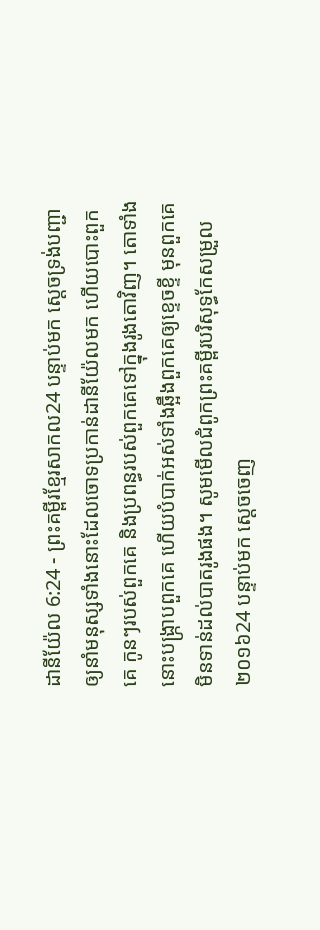ដានីយ៉ែល 6:24 - ព្រះគម្ពីរខ្មែរសាកល24 បន្ទាប់មក ស្ដេចទ្រង់បញ្ជាឲ្យនាំមនុស្សទាំងនោះដែលចោទប្រកាន់ដានីយ៉ែលមក ហើយបោះពួកគេ កូនៗរបស់ពួកគេ និងប្រពន្ធរបស់ពួកគេទៅក្នុងរូងតោវិញ។ តោទាំងនោះបង្ក្រាបពួកគេ ហើយបំបាក់អស់ទាំងឆ្អឹងពួកគេឲ្យខ្ទេចខ្ទី មុនពួកគេមិនទាន់ដល់បាតរូងផង។ សូមមើលជំពូកព្រះគម្ពីរបរិសុទ្ធកែសម្រួល ២០១៦24 បន្ទាប់មក ស្ដេចចេញ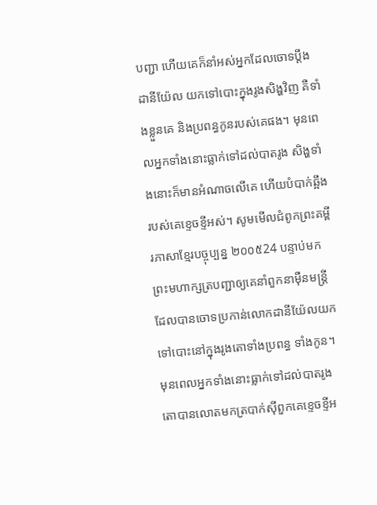បញ្ជា ហើយគេក៏នាំអស់អ្នកដែលចោទប្ដឹងដានីយ៉ែល យកទៅបោះក្នុងរូងសិង្ហវិញ គឺទាំងខ្លួនគេ និងប្រពន្ធកូនរបស់គេផង។ មុនពេលអ្នកទាំងនោះធ្លាក់ទៅដល់បាតរូង សិង្ហទាំងនោះក៏មានអំណាចលើគេ ហើយបំបាក់ឆ្អឹងរបស់គេខ្ទេចខ្ទីអស់។ សូមមើលជំពូកព្រះគម្ពីរភាសាខ្មែរបច្ចុប្បន្ន ២០០៥24 បន្ទាប់មក ព្រះមហាក្សត្របញ្ជាឲ្យគេនាំពួកនាម៉ឺនមន្ត្រី ដែលបានចោទប្រកាន់លោកដានីយ៉ែលយកទៅបោះនៅក្នុងរូងតោទាំងប្រពន្ធ ទាំងកូន។ មុនពេលអ្នកទាំងនោះធ្លាក់ទៅដល់បាតរូង តោបានលោតមកត្របាក់ស៊ីពួកគេខ្ទេចខ្ទីអ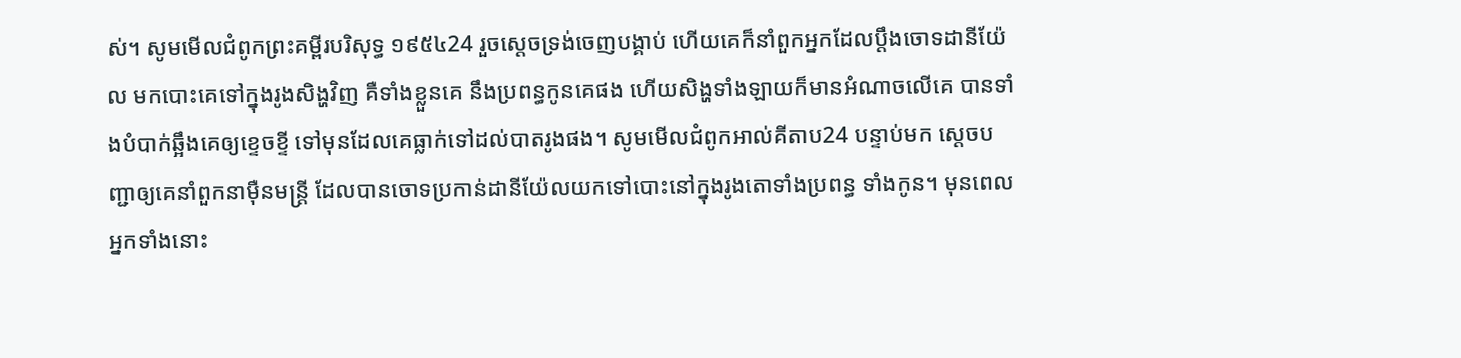ស់។ សូមមើលជំពូកព្រះគម្ពីរបរិសុទ្ធ ១៩៥៤24 រួចស្តេចទ្រង់ចេញបង្គាប់ ហើយគេក៏នាំពួកអ្នកដែលប្តឹងចោទដានីយ៉ែល មកបោះគេទៅក្នុងរូងសិង្ហវិញ គឺទាំងខ្លួនគេ នឹងប្រពន្ធកូនគេផង ហើយសិង្ហទាំងឡាយក៏មានអំណាចលើគេ បានទាំងបំបាក់ឆ្អឹងគេឲ្យខ្ទេចខ្ទី ទៅមុនដែលគេធ្លាក់ទៅដល់បាតរូងផង។ សូមមើលជំពូកអាល់គីតាប24 បន្ទាប់មក ស្តេចបញ្ជាឲ្យគេនាំពួកនាម៉ឺនមន្ត្រី ដែលបានចោទប្រកាន់ដានីយ៉ែលយកទៅបោះនៅក្នុងរូងតោទាំងប្រពន្ធ ទាំងកូន។ មុនពេលអ្នកទាំងនោះ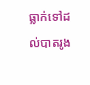ធ្លាក់ទៅដល់បាតរូង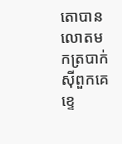តោបានលោតមកត្របាក់ស៊ីពួកគេខ្ទេ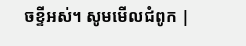ចខ្ទីអស់។ សូមមើលជំពូក |